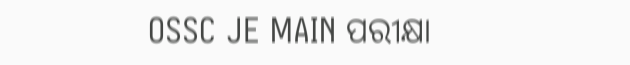OSSC JE MAIN ପରୀକ୍ଷା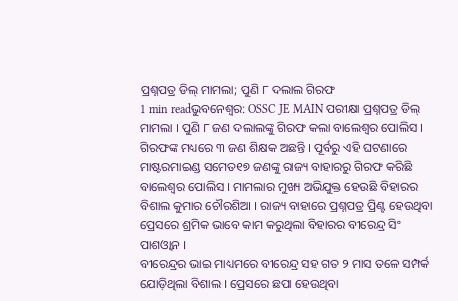ପ୍ରଶ୍ନପତ୍ର ଡିଲ୍ ମାମଲା; ପୁଣି ୮ ଦଲାଲ ଗିରଫ
1 min readଭୁବନେଶ୍ୱର: OSSC JE MAIN ପରୀକ୍ଷା ପ୍ରଶ୍ନପତ୍ର ଡିଲ୍ ମାମଲା । ପୁଣି ୮ ଜଣ ଦଲାଲଙ୍କୁ ଗିରଫ କଲା ବାଲେଶ୍ବର ପୋଲିସ । ଗିରଫଙ୍କ ମଧ୍ୟରେ ୩ ଜଣ ଶିକ୍ଷକ ଅଛନ୍ତି । ପୂର୍ବରୁ ଏହି ଘଟଣାରେ ମାଷ୍ଟରମାଇଣ୍ଡ ସମେତ୧୭ ଜଣଙ୍କୁ ରାଜ୍ୟ ବାହାରରୁ ଗିରଫ କରିଛି ବାଲେଶ୍ବର ପୋଲିସ । ମାମଲାର ମୁଖ୍ୟ ଅଭିଯୁକ୍ତ ହେଉଛି ବିହାରର ବିଶାଲ କୁମାର ଚୌରଶିଆ । ରାଜ୍ୟ ବାହାରେ ପ୍ରଶ୍ନପତ୍ର ପ୍ରିଣ୍ଟ ହେଉଥିବା ପ୍ରେସରେ ଶ୍ରମିକ ଭାବେ କାମ କରୁଥିଲା ବିହାରର ବୀରେନ୍ଦ୍ର ସିଂ ପାଶଓ୍ବାନ ।
ବୀରେନ୍ଦ୍ରର ଭାଇ ମାଧ୍ୟମରେ ବୀରେନ୍ଦ୍ର ସହ ଗତ ୨ ମାସ ତଳେ ସମ୍ପର୍କ ଯୋଡ଼ିଥିଲା ବିଶାଲ । ପ୍ରେସରେ ଛପା ହେଉଥିବା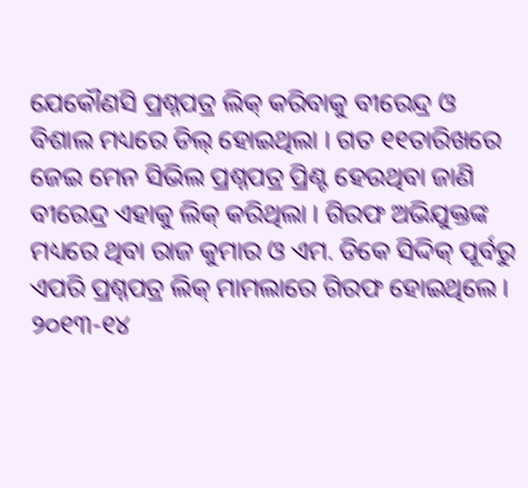ଯେକୌଣସି ପ୍ରଶ୍ନପତ୍ର ଲିକ୍ କରିବାକୁ ବୀରେନ୍ଦ୍ର ଓ ବିଶାଲ ମଧ୍ୟରେ ଡିଲ୍ ହୋଇଥିଲା । ଗତ ୧୧ତାରିଖରେ ଜେଇ ମେନ ସିଭିଲ ପ୍ରଶ୍ନପତ୍ର ପ୍ରିଣ୍ଟ ହେଉଥିବା ଜାଣି ବୀରେନ୍ଦ୍ର ଏହାକୁ ଲିକ୍ କରିଥିଲା । ଗିରଫ ଅଭିଯୁକ୍ତଙ୍କ ମଧ୍ୟରେ ଥିବା ରାଜ କୁମାର ଓ ଏମ. ଡିକେ ସିଦ୍ଦିକ୍ ପୂର୍ବରୁ ଏପରି ପ୍ରଶ୍ନପତ୍ର ଲିକ୍ ମାମଲାରେ ଗିରଫ ହୋଇଥିଲେ ।
୨୦୧୩-୧୪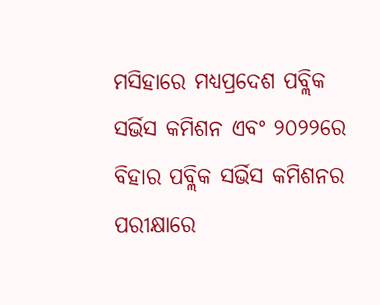ମସିହାରେ ମଧ୍ୟପ୍ରଦେଶ ପବ୍ଲିକ ସର୍ଭିସ କମିଶନ ଏବଂ ୨୦୨୨ରେ ବିହାର ପବ୍ଲିକ ସର୍ଭିସ କମିଶନର ପରୀକ୍ଷାରେ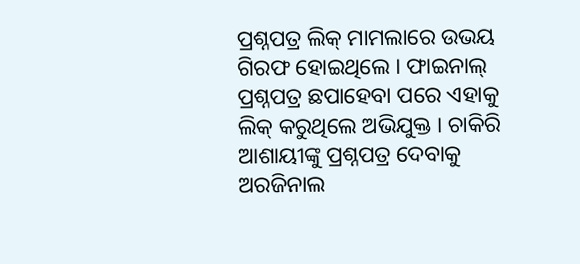ପ୍ରଶ୍ନପତ୍ର ଲିକ୍ ମାମଲାରେ ଉଭୟ ଗିରଫ ହୋଇଥିଲେ । ଫାଇନାଲ୍ ପ୍ରଶ୍ନପତ୍ର ଛପାହେବା ପରେ ଏହାକୁ ଲିକ୍ କରୁଥିଲେ ଅଭିଯୁକ୍ତ । ଚାକିରି ଆଶାୟୀଙ୍କୁ ପ୍ରଶ୍ନପତ୍ର ଦେବାକୁ ଅରଜିନାଲ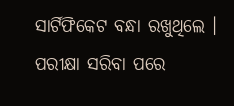ସାର୍ଟିଫିକେଟ ବନ୍ଧା ରଖୁଥିଲେ । ପରୀକ୍ଷା ସରିବା ପରେ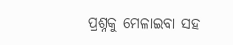ପ୍ରଶ୍ନକୁ ମେଳାଇବା ସହ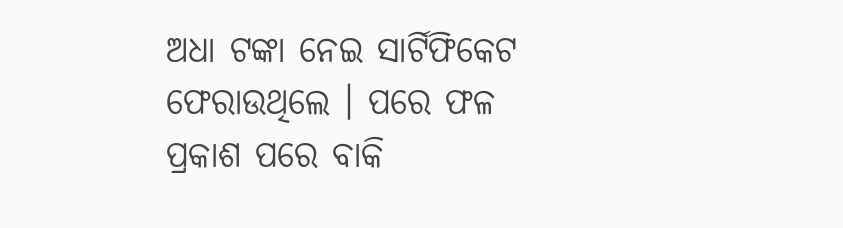ଅଧା ଟଙ୍କା ନେଇ ସାର୍ଟିଫିକେଟ ଫେରାଉଥିଲେ । ପରେ ଫଳ ପ୍ରକାଶ ପରେ ବାକି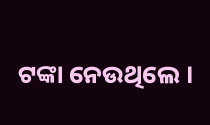ଟଙ୍କା ନେଉଥିଲେ ।